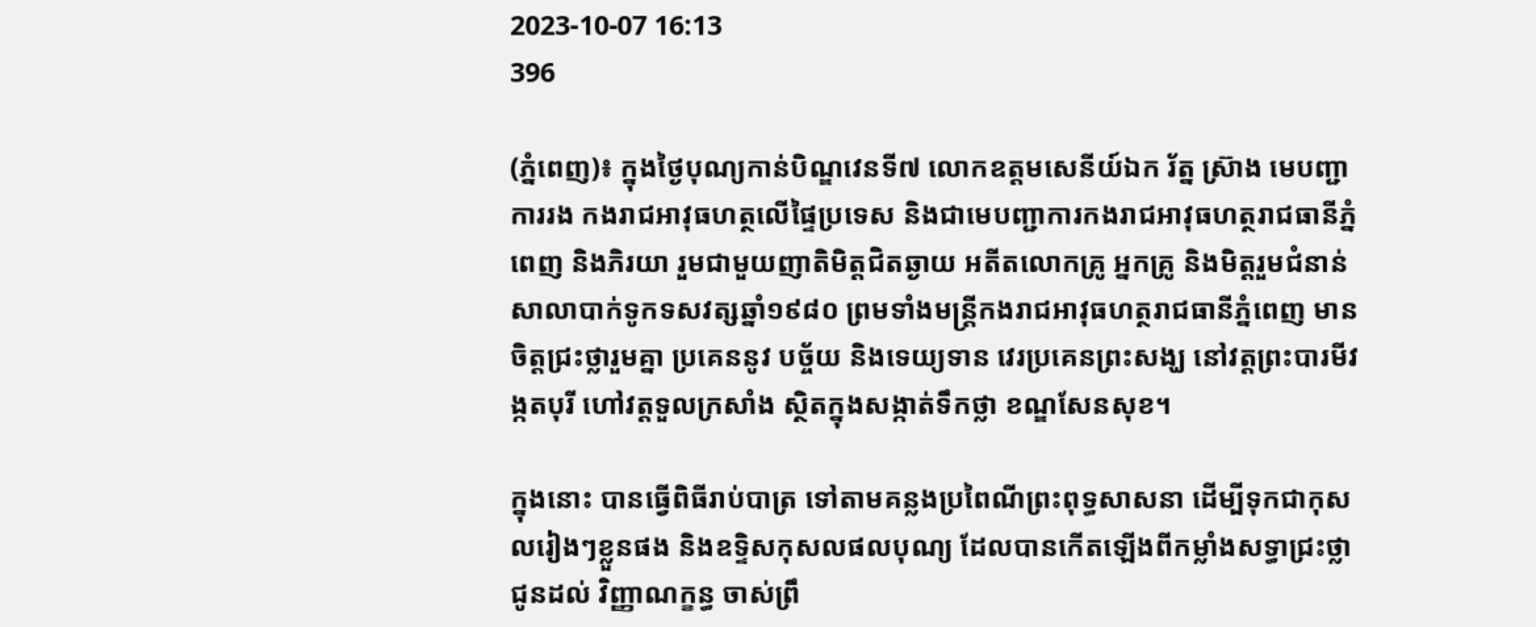2023-10-07 16:13
396

(ភ្នំពេញ)៖ ក្នុងថ្ងៃបុណ្យកាន់បិណ្ឌវេនទី៧ លោកឧត្តមសេនីយ៍ឯក រ័ត្ន ស្រ៊ាង មេបញ្ជាការរង កងរាជអាវុធហត្ថលើផ្ទៃប្រទេស និងជាមេបញ្ជាការកងរាជអាវុធហត្ថរាជធានីភ្នំពេញ និងភិរយា រួមជាមួយញាតិមិត្តជិតឆ្ងាយ អតីតលោកគ្រូ អ្នកគ្រូ និងមិត្តរួមជំនាន់សាលាបាក់ទូកទសវត្សឆ្នាំ១៩៨០ ព្រមទាំងមន្ត្រីកងរាជអាវុធហត្ថរាជធានីភ្នំពេញ មានចិត្តជ្រះថ្លារួមគ្នា ប្រគេននូវ បច្ច័យ និងទេយ្យទាន វេរប្រគេនព្រះសង្ឃ នៅវត្តព្រះបារមីវង្កតបុរី ហៅវត្តទួលក្រសាំង ស្ថិតក្នុងសង្កាត់ទឹកថ្លា ខណ្ឌសែនសុខ។

ក្នុងនោះ បានធ្វើពិធីរាប់បាត្រ ទៅតាមគន្លងប្រពៃណីព្រះពុទ្ធសាសនា ដើម្បីទុកជាកុសលរៀងៗខ្លួនផង និងឧទ្ទិសកុសលផលបុណ្យ ដែលបានកើតឡើងពីកម្លាំងសទ្ធាជ្រះថ្លា ជូនដល់ វិញ្ញាណក្ខន្ធ ចាស់ព្រឹ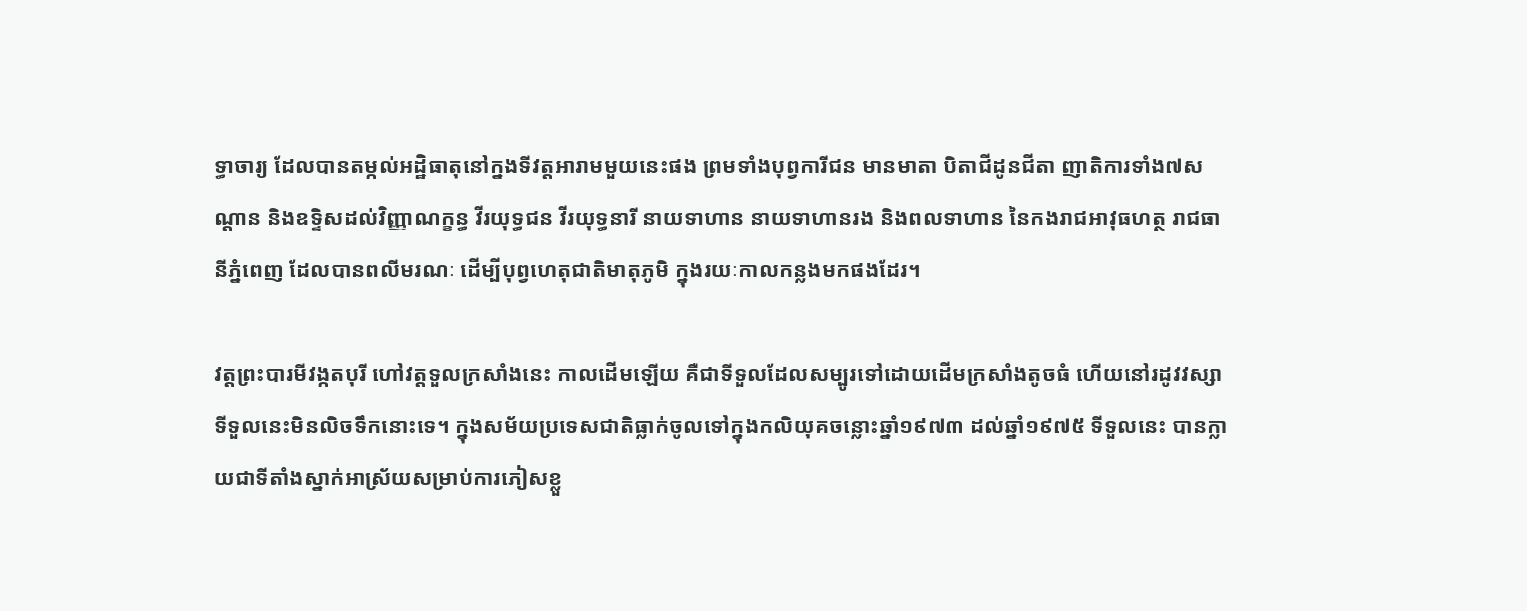ទ្ធាចារ្យ ដែលបានតម្កល់អដ្ឋិធាតុនៅក្នងទីវត្តអារាមមួយនេះផង ព្រមទាំងបុព្វការីជន មានមាតា បិតាជីដូនជីតា ញាតិការទាំង៧សណ្តាន និងឧទ្ទិសដល់វិញ្ញាណក្ខន្ធ វីរយុទ្ធជន វីរយុទ្ធនារី នាយទាហាន នាយទាហានរង និងពលទាហាន នៃកងរាជអាវុធហត្ថ រាជធានីភ្នំពេញ ដែលបានពលីមរណៈ ដើម្បីបុព្វហេតុជាតិមាតុភូមិ ក្នុងរយៈកាលកន្លងមកផងដែរ។

វត្តព្រះបារមីវង្កតបុរី ហៅវត្តទួលក្រសាំងនេះ កាលដើមឡើយ គឺជាទីទួលដែលសម្បូរទៅដោយដើមក្រសាំងតូចធំ ហើយនៅរដូវវស្សាទីទួលនេះមិនលិចទឹកនោះទេ។ ក្នុងសម័យប្រទេសជាតិធ្លាក់ចូលទៅក្នុងកលិយុគចន្លោះឆ្នាំ១៩៧៣ ដល់ឆ្នាំ១៩៧៥ ទីទួលនេះ បានក្លាយជាទីតាំងស្នាក់អាស្រ័យសម្រាប់ការភៀសខ្លួ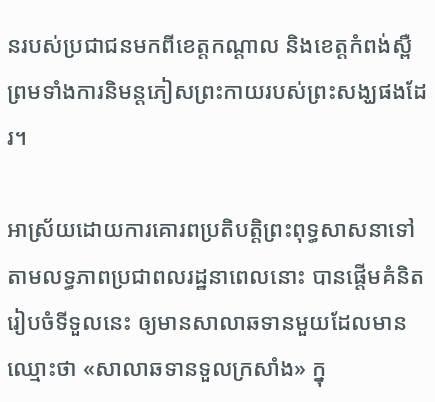នរបស់ប្រជាជនមកពីខេត្តកណ្តាល និងខេត្តកំពង់ស្ពឺ ព្រមទាំងការនិមន្តភៀសព្រះកាយរបស់ព្រះសង្ឃផងដែរ។

អាស្រ័យដោយការគោរពប្រតិបត្តិព្រះពុទ្ធសាសនាទៅតាមលទ្ធភាពប្រជាពលរដ្ឋនាពេលនោះ បានផ្តើមគំនិតរៀបចំទីទួលនេះ ឲ្យមានសាលាឆទានមួយដែលមានឈ្មោះថា «សាលាឆទានទួលក្រសាំង» ក្នុ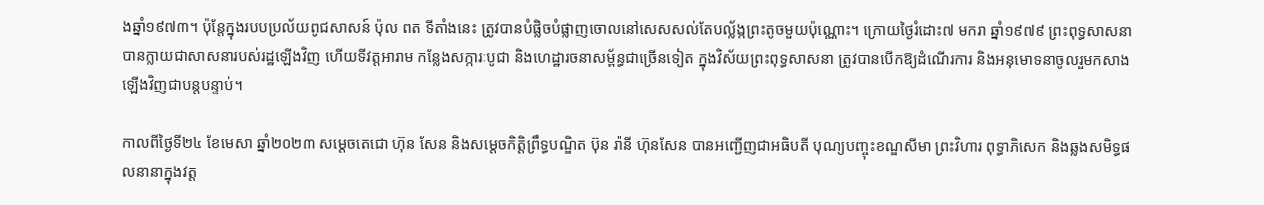ងឆ្នាំ១៩៧៣។ ប៉ុន្តែក្នុងរបបប្រល័យពូជសាសន៍ ប៉ុល ពត ទីតាំងនេះ ត្រូវបានបំផ្លិចបំផ្លាញចោលនៅសេសសល់តែបល្ល័ង្កព្រះតូចមួយប៉ុណ្ណោះ។ ក្រោយថ្ងៃរំដោះ៧ មករា ឆ្នាំ១៩៧៩ ព្រះពុទ្ធសាសនា បានក្លាយជាសាសនារបស់រដ្ឋឡើងវិញ ហើយទីវត្តអារាម កន្លែងសក្ការៈបូជា និងហេដ្ឋារចនាសម្ព័ន្ធជាច្រើនទៀត ក្នុងវិស័យព្រះពុទ្ធសាសនា ត្រូវបានបើកឱ្យដំណើរការ និងអនុមោទនាចូលរួមកសាងឡើងវិញជាបន្តបន្ទាប់។

កាលពីថ្ងៃទី២៤ ខែមេសា ឆ្នាំ២០២៣ សម្តេចតេជោ ហ៊ុន សែន និងសម្តេចកិត្តិព្រឹទ្ធបណ្ឌិត ប៊ុន រ៉ានី ហ៊ុនសែន បានអញ្ជើញជាអធិបតី បុណ្យបញ្ចុះខណ្ឌសីមា ព្រះវិហារ ពុទ្ធាភិសេក និងឆ្លងសមិទ្ធផលនានាក្នុងវត្ត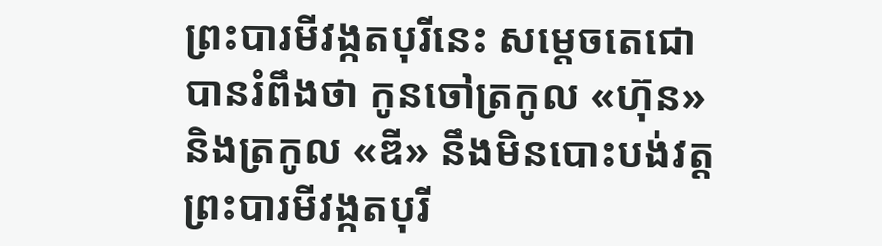ព្រះបារមីវង្កតបុរីនេះ សម្តេចតេជោ បានរំពឹងថា កូនចៅត្រកូល «ហ៊ុន» និងត្រកូល «ឌី» នឹងមិនបោះបង់វត្តព្រះបារមីវង្កតបុរី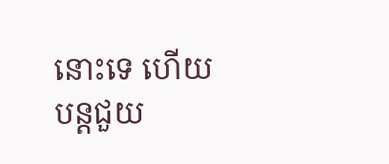នោះទេ ហើយបន្តជួយ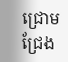ជ្រោមជ្រែង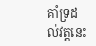គាំទ្រដល់វត្តនេះ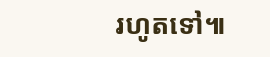រហូតទៅ៕